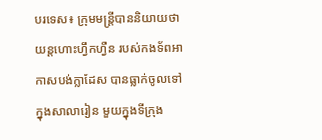បរទេស៖ ក្រុមមន្ត្រីបាននិយាយថា យន្តហោះហ្វឹកហ្វឺន របស់កងទ័ពអាកាសបង់ក្លាដែស បានធ្លាក់ចូលទៅក្នុងសាលារៀន មួយក្នុងទីក្រុង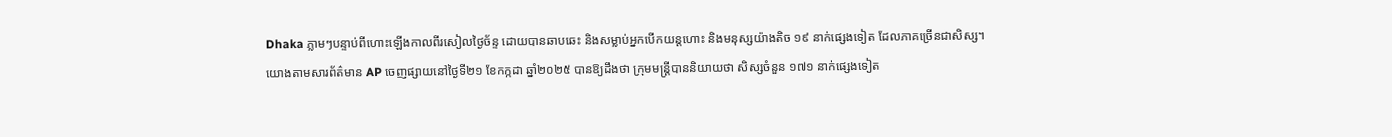Dhaka ភ្លាមៗបន្ទាប់ពីហោះឡើងកាលពីរសៀលថ្ងៃច័ន្ទ ដោយបានឆាបឆេះ និងសម្លាប់អ្នកបើកយន្តហោះ និងមនុស្សយ៉ាងតិច ១៩ នាក់ផ្សេងទៀត ដែលភាគច្រើនជាសិស្ស។
យោងតាមសារព័ត៌មាន AP ចេញផ្សាយនៅថ្ងៃទី២១ ខែកក្កដា ឆ្នាំ២០២៥ បានឱ្យដឹងថា ក្រុមមន្ត្រីបាននិយាយថា សិស្សចំនួន ១៧១ នាក់ផ្សេងទៀត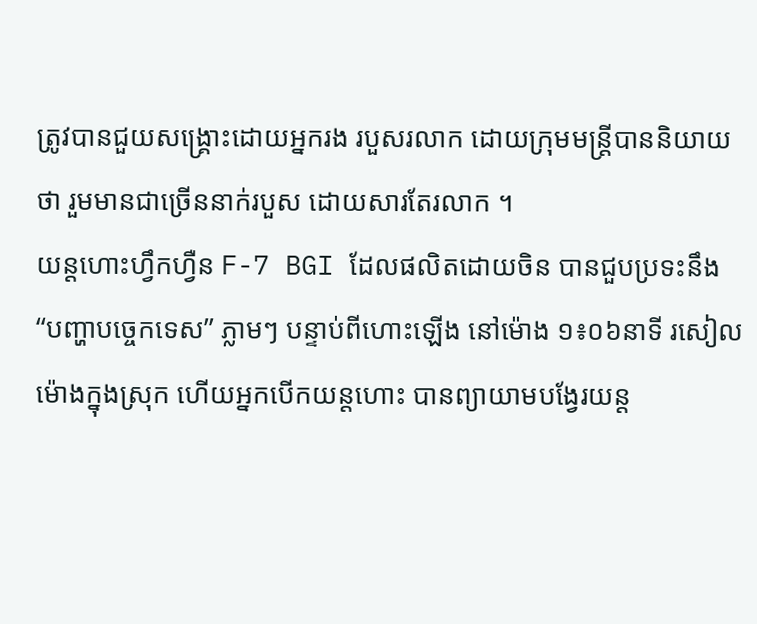ត្រូវបានជួយសង្គ្រោះដោយអ្នករង របួសរលាក ដោយក្រុមមន្ត្រីបាននិយាយថា រួមមានជាច្រើននាក់របួស ដោយសារតែរលាក ។
យន្តហោះហ្វឹកហ្វឺន F-7 BGI ដែលផលិតដោយចិន បានជួបប្រទះនឹង “បញ្ហាបច្ចេកទេស” ភ្លាមៗ បន្ទាប់ពីហោះឡើង នៅម៉ោង ១៖០៦នាទី រសៀល ម៉ោងក្នុងស្រុក ហើយអ្នកបើកយន្តហោះ បានព្យាយាមបង្វែរយន្ត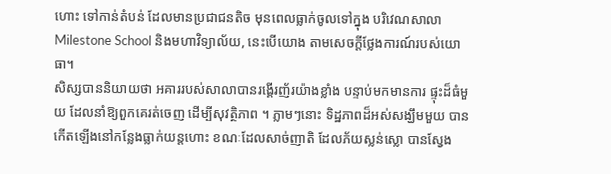ហោះ ទៅកាន់តំបន់ ដែលមានប្រជាជនតិច មុនពេលធ្លាក់ចូលទៅក្នុង បរិវេណសាលា Milestone School និងមហាវិទ្យាល័យ, នេះបើយោង តាមសេចក្តីថ្លែងការណ៍របស់យោធា។
សិស្សបាននិយាយថា អគាររបស់សាលាបានរង្គើរញ័រយ៉ាងខ្លាំង បន្ទាប់មកមានការ ផ្ទុះដ៏ធំមួយ ដែលនាំឱ្យពួកគេរត់ចេញ ដើម្បីសុវត្ថិភាព ។ ភ្លាមៗនោះ ទិដ្ឋភាពដ៏អស់សង្ឃឹមមួយ បានកើតឡើងនៅកន្លែងធ្លាក់យន្តហោះ ខណៈដែលសាច់ញាតិ ដែលភ័យស្លន់ស្លោ បានស្វែង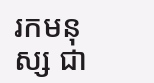រកមនុស្ស ជា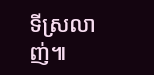ទីស្រលាញ់៕